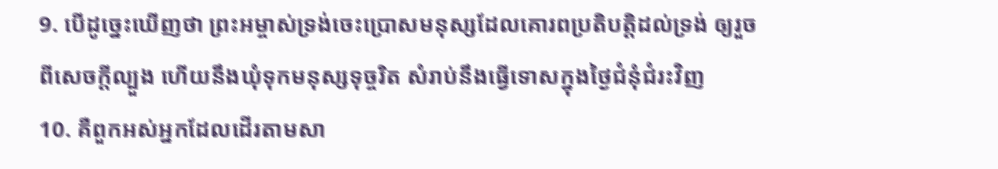9. បើដូច្នេះឃើញថា ព្រះអម្ចាស់ទ្រង់ចេះប្រោសមនុស្សដែលគោរពប្រតិបត្តិដល់ទ្រង់ ឲ្យរួចពីសេចក្តីល្បួង ហើយនឹងឃុំទុកមនុស្សទុច្ចរិត សំរាប់នឹងធ្វើទោសក្នុងថ្ងៃជំនុំជំរះវិញ
10. គឺពួកអស់អ្នកដែលដើរតាមសា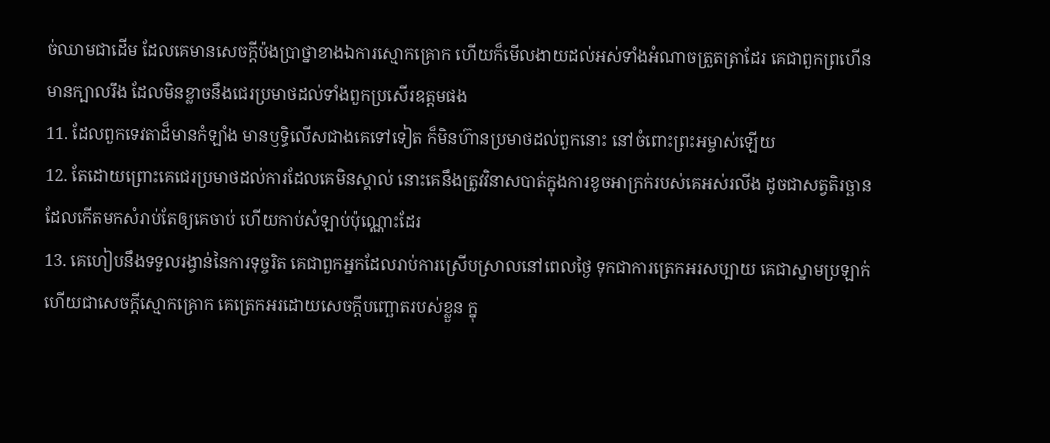ច់ឈាមជាដើម ដែលគេមានសេចក្តីប៉ងប្រាថ្នាខាងឯការស្មោកគ្រោក ហើយក៏មើលងាយដល់អស់ទាំងអំណាចត្រួតត្រាដែរ គេជាពួកព្រហើន មានក្បាលរឹង ដែលមិនខ្លាចនឹងជេរប្រមាថដល់ទាំងពួកប្រសើរឧត្តមផង
11. ដែលពួកទេវតាដ៏មានកំឡាំង មានឫទ្ធិលើសជាងគេទៅទៀត ក៏មិនហ៊ានប្រមាថដល់ពួកនោះ នៅចំពោះព្រះអម្ចាស់ឡើយ
12. តែដោយព្រោះគេជេរប្រមាថដល់ការដែលគេមិនស្គាល់ នោះគេនឹងត្រូវវិនាសបាត់ក្នុងការខូចអាក្រក់របស់គេអស់រលីង ដូចជាសត្វតិរច្ឆាន ដែលកើតមកសំរាប់តែឲ្យគេចាប់ ហើយកាប់សំឡាប់ប៉ុណ្ណោះដែរ
13. គេហៀបនឹងទទួលរង្វាន់នៃការទុច្ចរិត គេជាពួកអ្នកដែលរាប់ការស្រើបស្រាលនៅពេលថ្ងៃ ទុកជាការត្រេកអរសប្បាយ គេជាស្នាមប្រឡាក់ ហើយជាសេចក្តីស្មោកគ្រោក គេត្រេកអរដោយសេចក្តីបញ្ឆោតរបស់ខ្លួន ក្នុ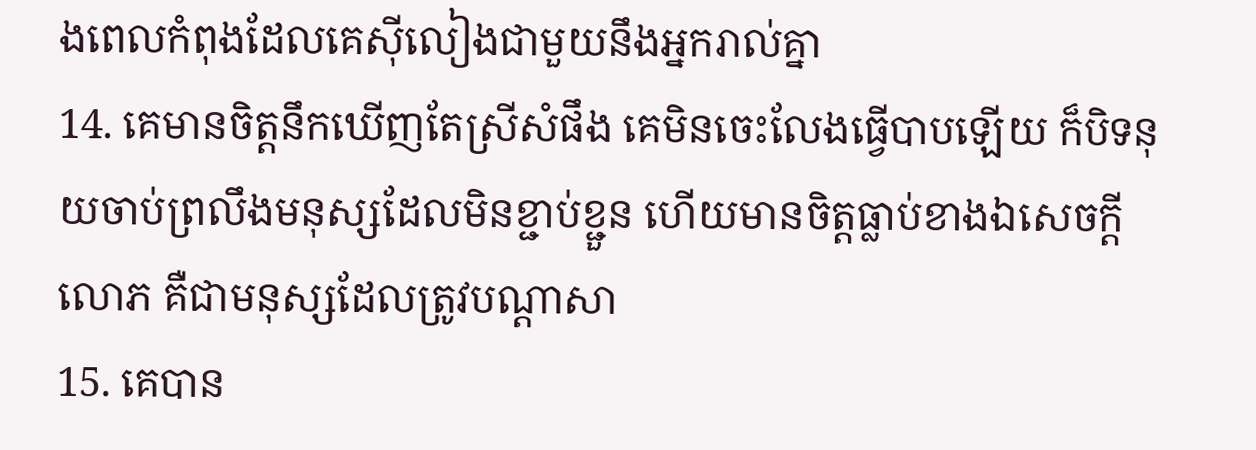ងពេលកំពុងដែលគេស៊ីលៀងជាមួយនឹងអ្នករាល់គ្នា
14. គេមានចិត្តនឹកឃើញតែស្រីសំផឹង គេមិនចេះលែងធ្វើបាបឡើយ ក៏បិទនុយចាប់ព្រលឹងមនុស្សដែលមិនខ្ជាប់ខ្ជួន ហើយមានចិត្តធ្លាប់ខាងឯសេចក្តីលោភ គឺជាមនុស្សដែលត្រូវបណ្តាសា
15. គេបាន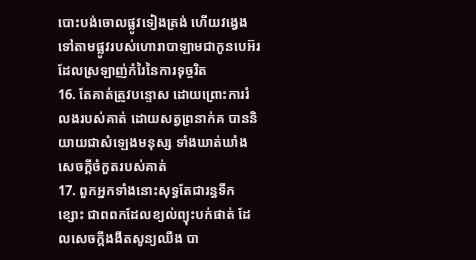បោះបង់ចោលផ្លូវទៀងត្រង់ ហើយវង្វេងទៅតាមផ្លូវរបស់ហោរាបាឡាមជាកូនបេអ៊រ ដែលស្រឡាញ់កំរៃនៃការទុច្ចរិត
16. តែគាត់ត្រូវបន្ទោស ដោយព្រោះការរំលងរបស់គាត់ ដោយសត្វព្រនាក់គ បាននិយាយជាសំឡេងមនុស្ស ទាំងឃាត់ឃាំងសេចក្តីចំកួតរបស់គាត់
17. ពួកអ្នកទាំងនោះសុទ្ធតែជារន្ធទឹកខ្សោះ ជាពពកដែលខ្យល់ព្យុះបក់ផាត់ ដែលសេចក្តីងងឹតសូន្យឈឹង បា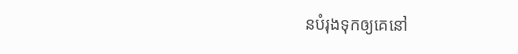នបំរុងទុកឲ្យគេនៅ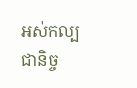អស់កល្បជានិច្ច